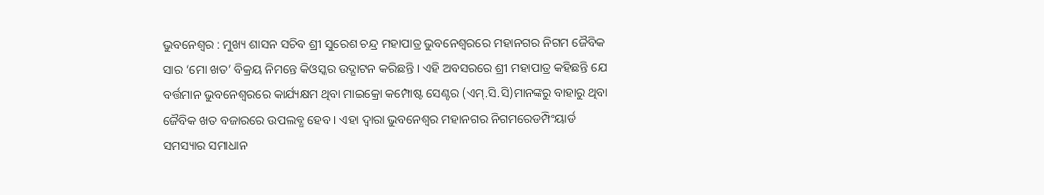ଭୁବନେଶ୍ୱର : ମୁଖ୍ୟ ଶାସନ ସଚିବ ଶ୍ରୀ ସୁରେଶ ଚନ୍ଦ୍ର ମହାପାତ୍ର ଭୁବନେଶ୍ୱରରେ ମହାନଗର ନିଗମ ଜୈବିକ ସାର ‘ମୋ ଖତ’ ବିକ୍ରୟ ନିମନ୍ତେ କିଓସ୍କର ଉଦ୍ଘାଟନ କରିଛନ୍ତି । ଏହି ଅବସରରେ ଶ୍ରୀ ମହାପାତ୍ର କହିଛନ୍ତି ଯେ ବର୍ତ୍ତମାନ ଭୁବନେଶ୍ୱରରେ କାର୍ଯ୍ୟକ୍ଷମ ଥିବା ମାଇକ୍ରୋ କମ୍ପୋଷ୍ଟ ସେଣ୍ଟର (ଏମ୍.ସି.ସି)ମାନଙ୍କରୁ ବାହାରୁ ଥିବା ଜୈବିକ ଖତ ବଜାରରେ ଉପଲବ୍ଧ ହେବ । ଏହା ଦ୍ୱାରା ଭୁବନେଶ୍ୱର ମହାନଗର ନିଗମରେଡମ୍ପିଂୟାର୍ଡ ସମସ୍ୟାର ସମାଧାନ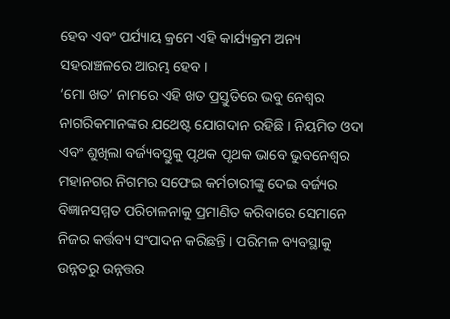ହେବ ଏବଂ ପର୍ଯ୍ୟାୟ କ୍ରମେ ଏହି କାର୍ଯ୍ୟକ୍ରମ ଅନ୍ୟ ସହରାଞ୍ଚଳରେ ଆରମ୍ଭ ହେବ ।
‘ମୋ ଖତ’ ନାମରେ ଏହି ଖତ ପ୍ରସ୍ତୁତିରେ ଭବୁ ନେଶ୍ୱର ନାଗରିକମାନଙ୍କର ଯଥେଷ୍ଟ ଯୋଗଦାନ ରହିଛି । ନିୟମିତ ଓଦା ଏବଂ ଶୁଖିଲା ବର୍ଜ୍ୟବସ୍ତୁକୁ ପୃଥକ ପୃଥକ ଭାବେ ଭୁବନେଶ୍ୱର ମହାନଗର ନିଗମର ସଫେଇ କର୍ମଚାରୀଙ୍କୁ ଦେଇ ବର୍ଜ୍ୟର ବିଜ୍ଞାନସମ୍ମତ ପରିଚାଳନାକୁ ପ୍ରମାଣିତ କରିବାରେ ସେମାନେ ନିଜର କର୍ତ୍ତବ୍ୟ ସଂପାଦନ କରିଛନ୍ତି । ପରିମଳ ବ୍ୟବସ୍ଥାକୁ ଉନ୍ନତରୁ ଉନ୍ନତ୍ତର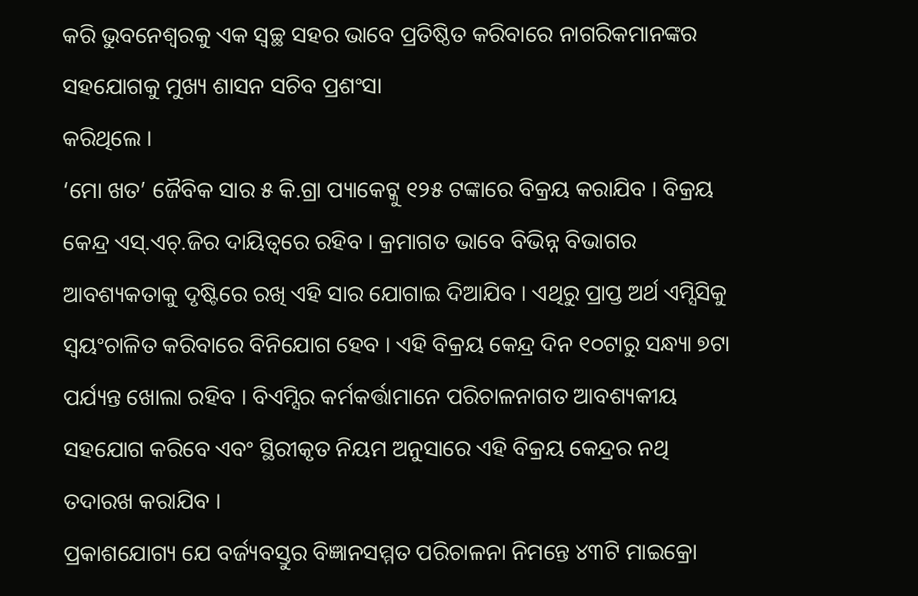କରି ଭୁବନେଶ୍ୱରକୁ ଏକ ସ୍ୱଚ୍ଛ ସହର ଭାବେ ପ୍ରତିଷ୍ଠିତ କରିବାରେ ନାଗରିକମାନଙ୍କର ସହଯୋଗକୁ ମୁଖ୍ୟ ଶାସନ ସଚିବ ପ୍ରଶଂସା
କରିଥିଲେ ।
‘ମୋ ଖତ’ ଜୈବିକ ସାର ୫ କି.ଗ୍ରା ପ୍ୟାକେଟ୍କୁ ୧୨୫ ଟଙ୍କାରେ ବିକ୍ରୟ କରାଯିବ । ବିକ୍ରୟ କେନ୍ଦ୍ର ଏସ୍.ଏଚ୍.ଜିର ଦାୟିତ୍ୱରେ ରହିବ । କ୍ରମାଗତ ଭାବେ ବିଭିନ୍ନ ବିଭାଗର ଆବଶ୍ୟକତାକୁ ଦୃଷ୍ଟିରେ ରଖି ଏହି ସାର ଯୋଗାଇ ଦିଆଯିବ । ଏଥିରୁ ପ୍ରାପ୍ତ ଅର୍ଥ ଏମ୍ସିସିକୁ ସ୍ୱୟଂଚାଳିତ କରିବାରେ ବିନିଯୋଗ ହେବ । ଏହି ବିକ୍ରୟ କେନ୍ଦ୍ର ଦିନ ୧୦ଟାରୁ ସନ୍ଧ୍ୟା ୭ଟା ପର୍ଯ୍ୟନ୍ତ ଖୋଲା ରହିବ । ବିଏମ୍ସିର କର୍ମକର୍ତ୍ତାମାନେ ପରିଚାଳନାଗତ ଆବଶ୍ୟକୀୟ ସହଯୋଗ କରିବେ ଏବଂ ସ୍ଥିରୀକୃତ ନିୟମ ଅନୁସାରେ ଏହି ବିକ୍ରୟ କେନ୍ଦ୍ରର ନଥି ତଦାରଖ କରାଯିବ ।
ପ୍ରକାଶଯୋଗ୍ୟ ଯେ ବର୍ଜ୍ୟବସ୍ତୁର ବିଜ୍ଞାନସମ୍ମତ ପରିଚାଳନା ନିମନ୍ତେ ୪୩ଟି ମାଇକ୍ରୋ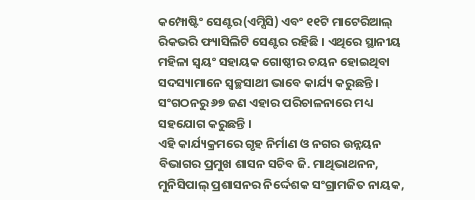କମ୍ପୋଷ୍ଟିଂ ସେଣ୍ଟର(ଏମ୍ସିସି) ଏବଂ ୧୧ଟି ମାଟେରିଆଲ୍ ରିକଭରି ଫ୍ୟାସିଲିଟି ସେଣ୍ଟର ରହିଛି । ଏଥିରେ ସ୍ଥାନୀୟ
ମହିଳା ସ୍ୱୟଂ ସହାୟକ ଗୋଷ୍ଠୀର ଚୟନ ହୋଇଥିବା ସଦସ୍ୟାମାନେ ସ୍ୱଚ୍ଛସାଥୀ ଭାବେ କାର୍ଯ୍ୟ କରୁଛନ୍ତି । ସଂଗଠନରୁ ୬୭ ଜଣ ଏହାର ପରିଚାଳନାରେ ମଧ୍ୟ ସହଯୋଗ କରୁଛନ୍ତି ।
ଏହି କାର୍ଯ୍ୟକ୍ରମରେ ଗୃହ ନିର୍ମାଣ ଓ ନଗର ଉନ୍ନୟନ ବିଭାଗର ପ୍ରମୁଖ ଶାସନ ସଚିବ ଜି. ମାଥିଭାଥନନ, ମୁନିସିପାଲ୍ ପ୍ରଶାସନର ନିର୍ଦ୍ଦେଶକ ସଂଗ୍ରାମଜିତ ନାୟକ,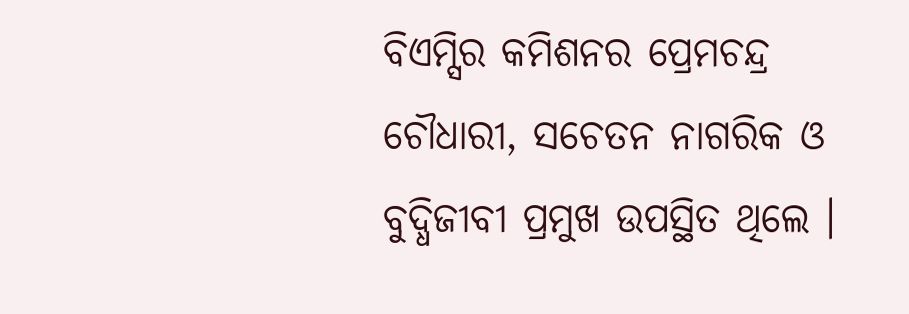ବିଏମ୍ସିର କମିଶନର ପ୍ରେମଚନ୍ଦ୍ର ଚୌଧାରୀ, ସଚେତନ ନାଗରିକ ଓ ବୁଦ୍ଧିଜୀବୀ ପ୍ରମୁଖ ଉପସ୍ଥିତ ଥିଲେ ।